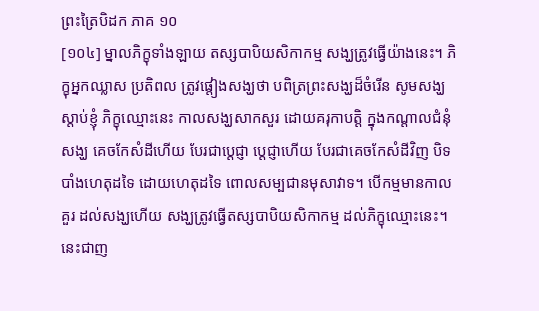ព្រះត្រៃបិដក ភាគ ១០
[១០៤] ម្នាលភិក្ខុទាំងឡាយ តស្សបាបិយសិកាកម្ម សង្ឃត្រូវធ្វើយ៉ាងនេះ។ ភិក្ខុអ្នកឈ្លាស ប្រតិពល ត្រូវផ្តៀងសង្ឃថា បពិត្រព្រះសង្ឃដ៏ចំរើន សូមសង្ឃស្តាប់ខ្ញុំ ភិក្ខុឈ្មោះនេះ កាលសង្ឃសាកសួរ ដោយគរុកាបត្តិ ក្នុងកណ្តាលជំនុំសង្ឃ គេចកែសំដីហើយ បែរជាប្តេជ្ញា ប្តេជ្ញាហើយ បែរជាគេចកែសំដីវិញ បិទបាំងហេតុដទៃ ដោយហេតុដទៃ ពោលសម្បជានមុសាវាទ។ បើកម្មមានកាលគួរ ដល់សង្ឃហើយ សង្ឃត្រូវធ្វើតស្សបាបិយសិកាកម្ម ដល់ភិក្ខុឈ្មោះនេះ។ នេះជាញ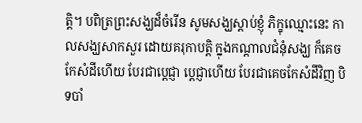ត្តិ។ បពិត្រព្រះសង្ឃដ៏ចំរើន សូមសង្ឃស្តាប់ខ្ញុំ ភិក្ខុឈ្មោះនេះ កាលសង្ឃសាកសួរ ដោយគរុកាបត្តិ ក្នុងកណ្តាលជំនុំសង្ឃ ក៏គេចកែសំដីហើយ បែរជាប្តេជ្ញា ប្តេជ្ញាហើយ បែរជាគេចកែសំដីវិញ បិទបាំ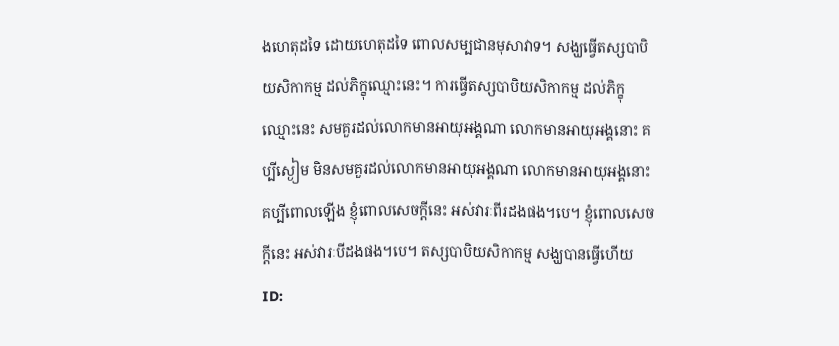ងហេតុដទៃ ដោយហេតុដទៃ ពោលសម្បជានមុសាវាទ។ សង្ឃធ្វើតស្សបាបិយសិកាកម្ម ដល់ភិក្ខុឈ្មោះនេះ។ ការធ្វើតស្សបាបិយសិកាកម្ម ដល់ភិក្ខុឈ្មោះនេះ សមគួរដល់លោកមានអាយុអង្គណា លោកមានអាយុអង្គនោះ គប្បីស្ងៀម មិនសមគួរដល់លោកមានអាយុអង្គណា លោកមានអាយុអង្គនោះ គប្បីពោលឡើង ខ្ញុំពោលសេចក្តីនេះ អស់វារៈពីរដងផង។បេ។ ខ្ញុំពោលសេចក្តីនេះ អស់វារៈបីដងផង។បេ។ តស្សបាបិយសិកាកម្ម សង្ឃបានធ្វើហើយ
ID: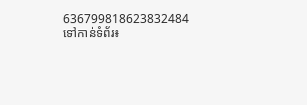636799818623832484
ទៅកាន់ទំព័រ៖